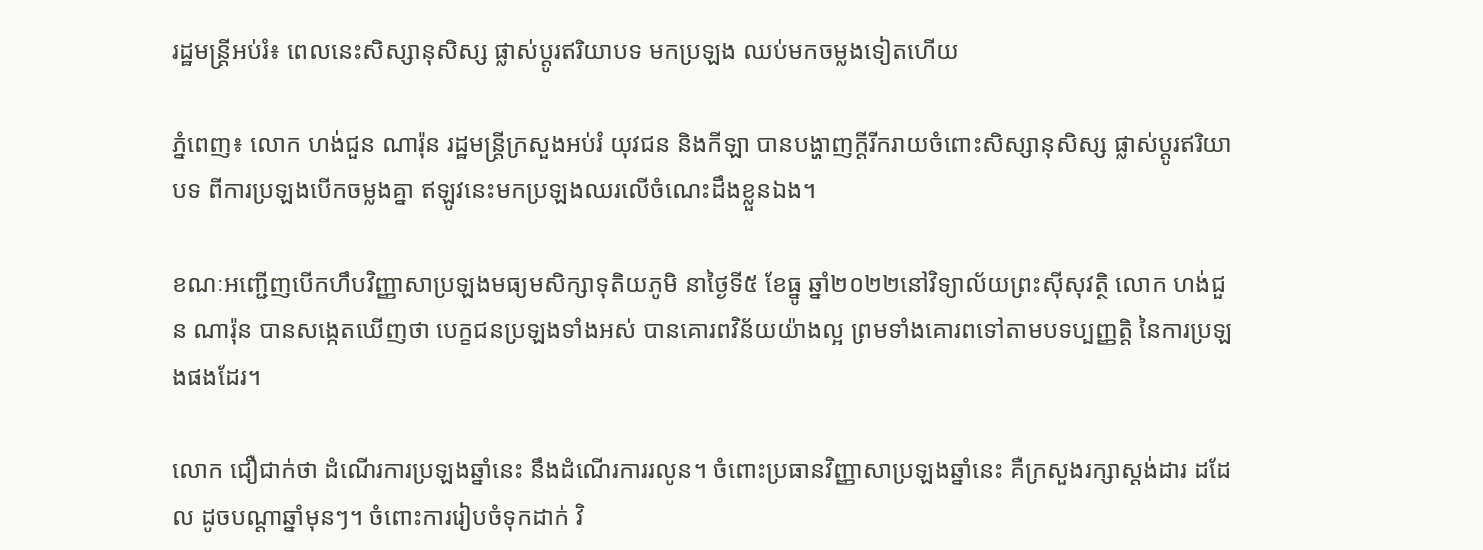រដ្ឋមន្ដ្រីអប់រំ៖ ពេលនេះសិស្សានុសិស្ស ផ្លាស់ប្ដូរឥរិយាបទ មកប្រឡង ឈប់មកចម្លងទៀតហើយ

ភ្នំពេញ៖ លោក ហង់ជួន ណារ៉ុន រដ្ឋមន្ត្រីក្រសួងអប់រំ យុវជន និងកីឡា បានបង្ហាញក្ដីរីករាយចំពោះសិស្សានុសិស្ស ផ្លាស់ប្ដូរឥរិយាបទ ពីការប្រឡងបើកចម្លងគ្នា ឥឡូវនេះមកប្រឡងឈរលើចំណេះដឹងខ្លួនឯង។

ខណៈអញ្ជើញបើកហឹបវិញ្ញាសាប្រឡងមធ្យមសិក្សាទុតិយភូមិ នាថ្ងៃទី៥ ខែធ្នូ ឆ្នាំ២០២២នៅវិទ្យាល័យព្រះស៊ីសុវត្ថិ លោក ហង់ជួន ណារ៉ុន បានសង្កេតឃើញថា បេក្ខជនប្រឡងទាំងអស់ បានគោរពវិន័យយ៉ាងល្អ ព្រមទាំងគោរពទៅតាមបទប្បញ្ញត្តិ នៃការប្រឡងផងដែរ។

លោក ជឿជាក់ថា ដំណើរការប្រឡងឆ្នាំនេះ នឹងដំណើរការរលូន។ ចំពោះប្រធានវិញ្ញាសាប្រឡងឆ្នាំនេះ គឺក្រសួងរក្សាស្ដង់ដារ ដដែល ដូចបណ្ដាឆ្នាំមុនៗ។ ចំពោះការរៀបចំទុកដាក់ វិ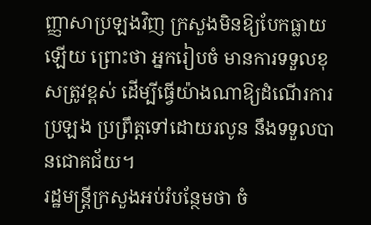ញ្ញាសាប្រឡងវិញ ក្រសួងមិនឱ្យបែកធ្លាយឡើយ ព្រោះថា អ្នករៀបចំ មានការទទួលខុសត្រូវខ្ពស់ ដើម្បីធ្វើយ៉ាងណាឱ្យដំណើរការប្រឡង ប្រព្រឹត្តទៅដោយរលូន នឹងទទួលបានជោគជ័យ។
រដ្ឋមន្ត្រីក្រសួងអប់រំបន្ថែមថា ចំ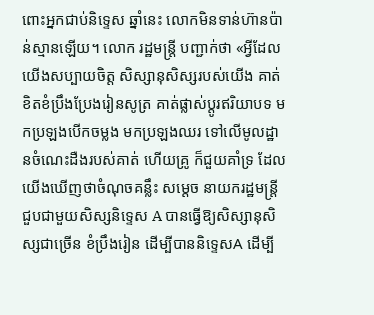ពោះអ្នកជាប់និទ្ទេស ឆ្នាំនេះ លោកមិនទាន់ហ៊ានប៉ាន់ស្មានឡើយ។ លោក រដ្ឋមន្ដ្រី បញ្ជាក់ថា «អ្វីដែលយើងសប្បាយចិត្ត សិស្សានុសិស្សរបស់យើង គាត់ខិតខំប្រឹងប្រែងរៀនសូត្រ គាត់ផ្លាស់ប្ដូរឥរិយាបទ មកប្រឡងបើកចម្លង មកប្រឡងឈរ ទៅលើមូលដ្ឋានចំណេះដឺងរបស់គាត់ ហើយគ្រូ ក៏ជួយគាំទ្រ ដែលយើងឃើញថាចំណុចគន្លឹះ សម្ដេច នាយករដ្ឋមន្ដ្រី ជួបជាមួយសិស្សនិទ្ទេស A បានធ្វើឱ្យសិស្សានុសិស្សជាច្រើន ខំប្រឹងរៀន ដើម្បីបាននិទ្ទេសA ដើម្បី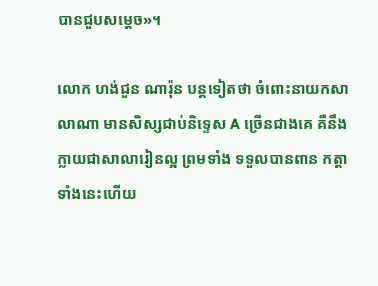បានជួបសម្ដេច»។

លោក ហង់ជួន ណារ៉ុន បន្ដទៀតថា ចំពោះនាយកសាលាណា មានសិស្សជាប់និទ្ទេស A ច្រើនជាងគេ គឺនឹងក្លាយជាសាលារៀនល្អ ព្រមទាំង ទទួលបានពាន កត្តាទាំងនេះហើយ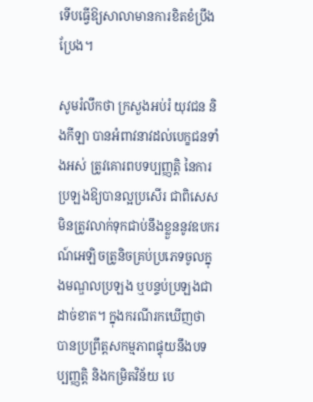ទើបធ្វើឱ្យសាលាមានការខិតខំប្រឹងប្រែង។

សូមរំលឹកថា ក្រសួងអប់រំ យុវជន និងកីឡា បានអំពាវនាវដល់បេក្ខជនទាំងអស់ ត្រូវគោរពបទប្បញ្ញត្តិ នៃការប្រឡងឱ្យបានល្អប្រសើរ ជាពិសេសមិនត្រូវលាក់ទុកជាប់នឹងខ្លួននូវឧបករណ៍អេឡិចត្រូនិចគ្រប់ប្រភេទចូលក្នុងមណ្ឌលប្រឡង ឬបន្ទប់ប្រឡងជាដាច់ខាត។ ក្នុងករណីរកឃើញថា បានប្រព្រឹត្តសកម្មភាពផ្ទុយនឹងបទប្បញ្ញត្តិ និងកម្រិតវិន័យ បេ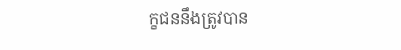ក្ខជននឹងត្រូវបាន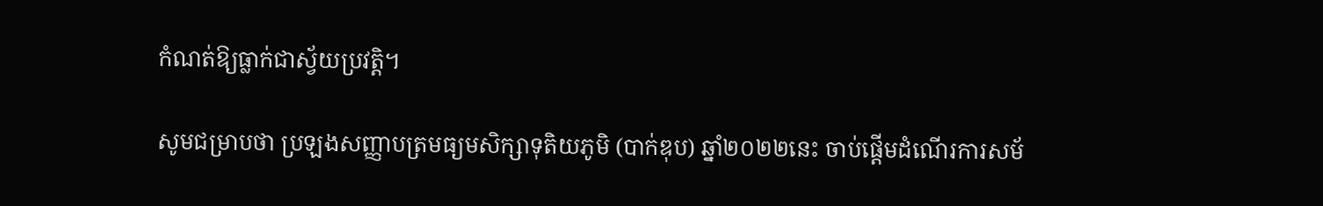កំណត់ឱ្យធ្លាក់ជាស្វ័យប្រវត្តិ។

សូមជម្រាបថា ប្រឡងសញ្ញាបត្រមធ្យមសិក្សាទុតិយភូមិ (បាក់ឌុប) ឆ្នាំ២០២២នេះ ចាប់ផ្ដើមដំណើរការសម័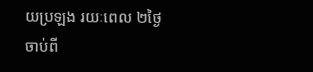យប្រឡង រយៈពេល ២ថ្ងៃ ចាប់ពី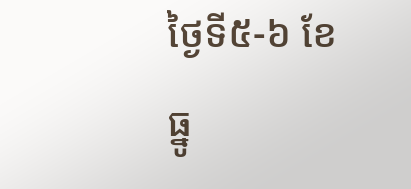ថ្ងៃទី៥-៦ ខែធ្នូ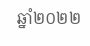ឆ្នាំ២០២២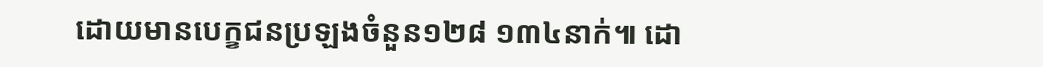ដោយមានបេក្ខជនប្រឡងចំនួន១២៨ ១៣៤នាក់៕ ដោ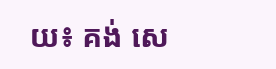យ៖ គង់ សេ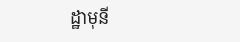ដ្ឋាមុនី